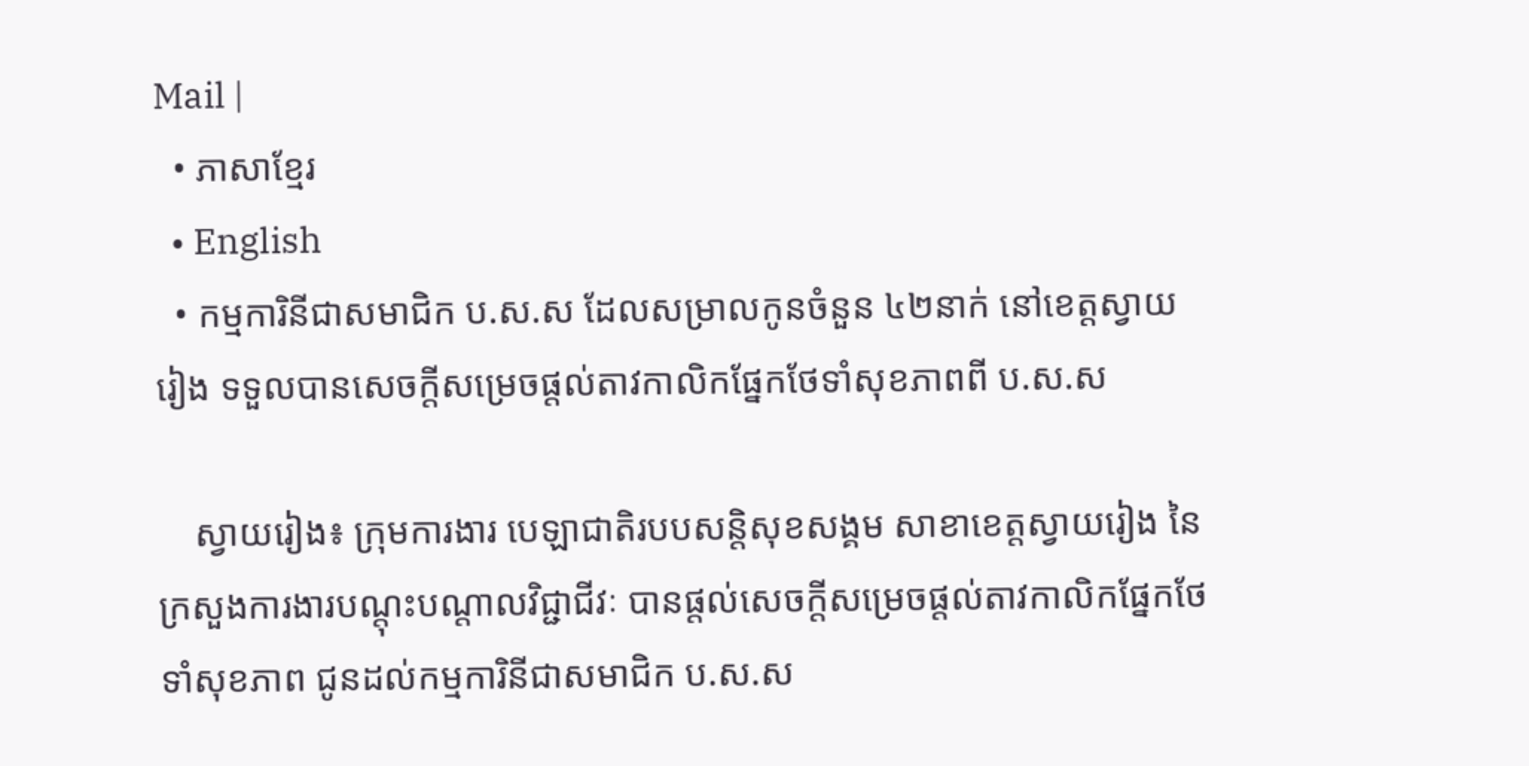Mail |
  • ភាសាខ្មែរ
  • English
  • កម្មការិនីជាសមាជិក ប.ស.ស ដែលសម្រាលកូនចំនួន ៤២នាក់ នៅខេត្តស្វាយរៀង ទទួលបានសេចក្តីសម្រេចផ្តល់តាវកាលិកផ្នែកថែទាំសុខភាពពី ប.ស.ស

    ស្វាយរៀង៖ ក្រុមការងារ បេឡាជាតិរបបសន្តិសុខសង្គម សាខាខេត្តស្វាយរៀង នៃក្រសួងការងារបណ្តុះបណ្តាលវិជ្ជាជីវៈ បានផ្តល់សេចក្តីសម្រេចផ្តល់តាវកាលិកផ្នែកថែទាំសុខភាព ជូនដល់កម្មការិនីជាសមាជិក ប.ស.ស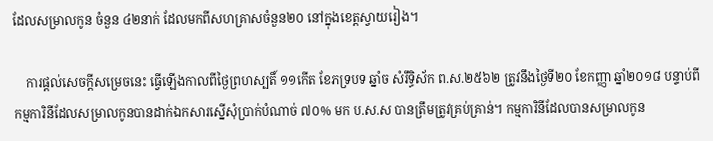ដែលសម្រាលកូន ចំនួន ៤២នាក់ ដែលមកពីសហគ្រាសចំនួន២០ នៅក្នុងខេត្តស្វាយរៀង។

    ការផ្តល់សេចក្តីសម្រេចនេះ ធ្វើឡើងកាលពីថ្ងៃព្រហស្បតិ៍ ១១កើត ខែភទ្របទ ឆ្នាំច សំរឹទ្ធិស័ក ព.ស.២៥៦២ ត្រូវនឹងថ្ងៃទី២០ ខែកញ្ញា ឆ្នាំ២០១៨ បន្ទាប់ពីកម្មការិនីដែលសម្រាលកូនបានដាក់ឯកសារស្នើសុំប្រាក់បំណាច់ ៧០% មក ប.ស.ស បានត្រឹមត្រូវគ្រប់គ្រាន់។ កម្មការិនីដែលបានសម្រាលកូន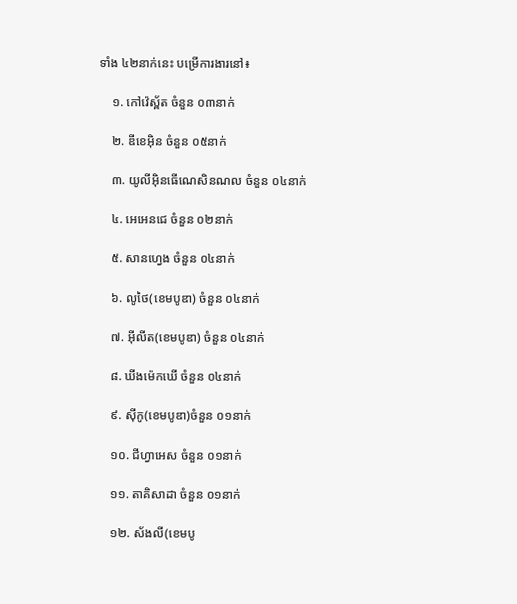ទាំង ៤២នាក់នេះ បម្រើការងារនៅ៖

    ១. កៅវ៉េស្ព័ត ចំនួន ០៣នាក់

    ២. ឌីខេអ៊ិន ចំនួន ០៥នាក់

    ៣. យូលីអ៊ិនធើណេសិនណល ចំនួន ០៤នាក់

    ៤. អេអេនជេ ចំនួន ០២នាក់

    ៥. សានហ្វេង ចំនួន ០៤នាក់

    ៦. លូថៃ(ខេមបូឌា) ចំនួន ០៤នាក់

    ៧. អ៊ីលីត(ខេមបូឌា) ចំនួន ០៤នាក់

    ៨. ឃីងម៉េកឃើ ចំនួន ០៤នាក់

    ៩. ស៊ីកូ(ខេមបូឌា)ចំនួន ០១នាក់

    ១០. ជីហ្វាអេស ចំនួន ០១នាក់

    ១១. តាគិសាដា ចំនួន ០១នាក់

    ១២. ស័ងលី(ខេមបូ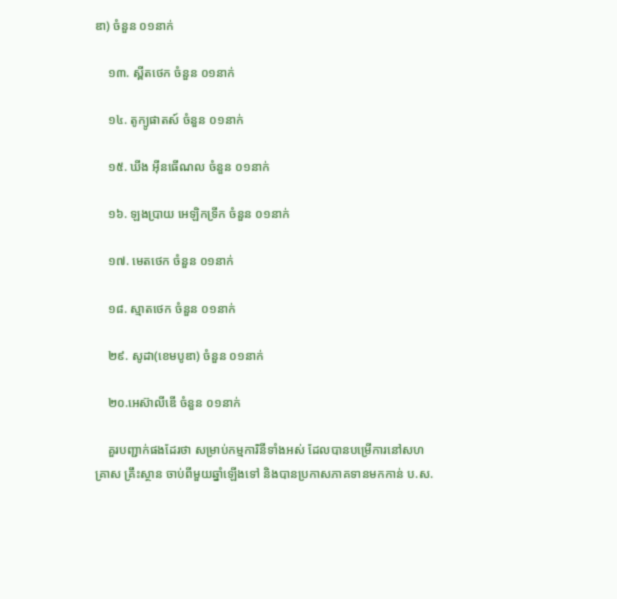ឌា) ចំនួន ០១នាក់

    ១៣. ស្ពីតថេក ចំនួន ០១នាក់

    ១៤. តូក្យូផាតស៍ ចំនួន ០១នាក់

    ១៥. ឃីង អ៊ីនធើណល ចំនួន ០១នាក់

    ១៦. ឡងប្រាយ អេឡិកទ្រីក ចំនួន ០១នាក់

    ១៧. មេតថេក ចំនួន ០១នាក់

    ១៨. ស្មាតថេក ចំនួន ០១នាក់

    ២៩. សូដា(ខេមបូឌា) ចំនួន ០១នាក់

    ២០.អេស៊ាលីឌើ ចំនួន ០១នាក់

    គួរបញ្ជាក់ផងដែរថា សម្រាប់កម្មការិនីទាំងអស់ ដែលបានបម្រើការនៅសហគ្រាស គ្រឹះស្ថាន ចាប់ពីមួយឆ្នាំឡើងទៅ និងបានប្រកាសភាគទានមកកាន់ ប.ស.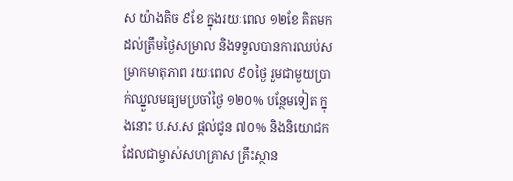ស យ៉ាងតិច ៩ខែ ក្នុងរយៈពេល ១២ខែ គិតមកដល់ត្រឹមថ្ងៃសម្រាល និងទទួលបានការឈប់សម្រាកមាតុភាព រយៈពេល ៩០ថ្ងៃ រួមជាមួយប្រាក់ឈ្នួលមធ្យមប្រចាំថ្ងៃ ១២០% បន្ថែមទៀត ក្នុងនោះ ប.ស.ស ផ្តល់ជូន ៧០% និងនិយោជកដែលជាម្ចាស់សហគ្រាស គ្រឹះស្ថាន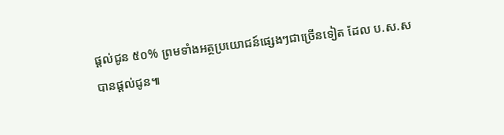ផ្តល់ជូន ៥០% ព្រមទាំងអត្ថប្រយោជន៍ផ្សេងៗជាច្រើនទៀត ដែល ប.ស.ស បានផ្តល់ជូន៕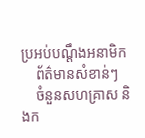ប្រអប់បណ្ដឹងអនាមិក
    ព័ត៌មានសំខាន់ៗ
    ចំនួនសហគ្រាស និងក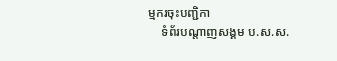ម្មករចុះបញ្ជិកា
    ទំព័របណ្ដាញសង្គម ប.ស.ស.